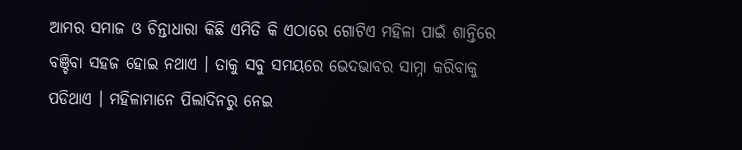ଆମର ସମାଜ ଓ ଚିନ୍ତାଧାରା କିଛି ଏମିତି କି ଏଠାରେ ଗୋଟିଏ ମହିଳା ପାଇଁ ଶାନ୍ତିରେ ବଞ୍ଚିବା ସହଜ ହୋଇ ନଥାଏ । ତାକୁ ସବୁ ସମୟରେ ଭେଦଭାବର ସାମ୍ନା କରିବାକୁ ପଡିଥାଏ । ମହିଳାମାନେ ପିଲାଦିନରୁ ନେଇ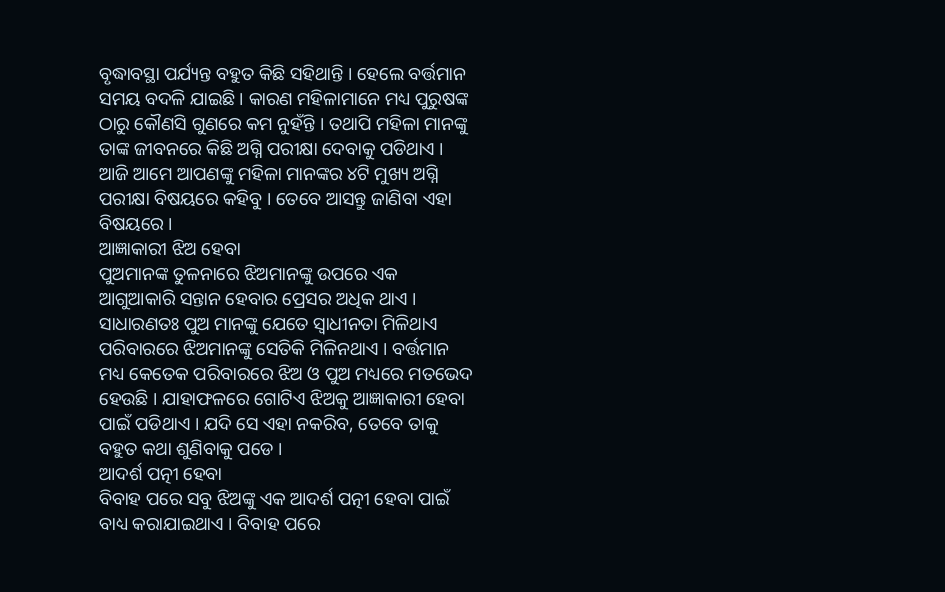ବୃଦ୍ଧାବସ୍ଥା ପର୍ଯ୍ୟନ୍ତ ବହୁତ କିଛି ସହିଥାନ୍ତି । ହେଲେ ବର୍ତ୍ତମାନ ସମୟ ବଦଳି ଯାଇଛି । କାରଣ ମହିଳାମାନେ ମଧ୍ୟ ପୁରୁଷଙ୍କ ଠାରୁ କୌଣସି ଗୁଣରେ କମ ନୁହଁନ୍ତି । ତଥାପି ମହିଳା ମାନଙ୍କୁ ତାଙ୍କ ଜୀବନରେ କିଛି ଅଗ୍ନି ପରୀକ୍ଷା ଦେବାକୁ ପଡିଥାଏ । ଆଜି ଆମେ ଆପଣଙ୍କୁ ମହିଳା ମାନଙ୍କର ୪ଟି ମୁଖ୍ୟ ଅଗ୍ନି ପରୀକ୍ଷା ବିଷୟରେ କହିବୁ । ତେବେ ଆସନ୍ତୁ ଜାଣିବା ଏହା ବିଷୟରେ ।
ଆଜ୍ଞାକାରୀ ଝିଅ ହେବା
ପୁଅମାନଙ୍କ ତୁଳନାରେ ଝିଅମାନଙ୍କୁ ଉପରେ ଏକ ଆଗୁଆକାରି ସନ୍ତାନ ହେବାର ପ୍ରେସର ଅଧିକ ଥାଏ । ସାଧାରଣତଃ ପୁଅ ମାନଙ୍କୁ ଯେତେ ସ୍ଵାଧୀନତା ମିଳିଥାଏ ପରିବାରରେ ଝିଅମାନଙ୍କୁ ସେତିକି ମିଳିନଥାଏ । ବର୍ତ୍ତମାନ ମଧ୍ୟ କେତେକ ପରିବାରରେ ଝିଅ ଓ ପୁଅ ମଧ୍ୟରେ ମତଭେଦ ହେଉଛି । ଯାହାଫଳରେ ଗୋଟିଏ ଝିଅକୁ ଆଜ୍ଞାକାରୀ ହେବା ପାଇଁ ପଡିଥାଏ । ଯଦି ସେ ଏହା ନକରିବ, ତେବେ ତାକୁ ବହୁତ କଥା ଶୁଣିବାକୁ ପଡେ ।
ଆଦର୍ଶ ପତ୍ନୀ ହେବା
ବିବାହ ପରେ ସବୁ ଝିଅଙ୍କୁ ଏକ ଆଦର୍ଶ ପତ୍ନୀ ହେବା ପାଇଁ ବାଧ୍ୟ କରାଯାଇଥାଏ । ବିବାହ ପରେ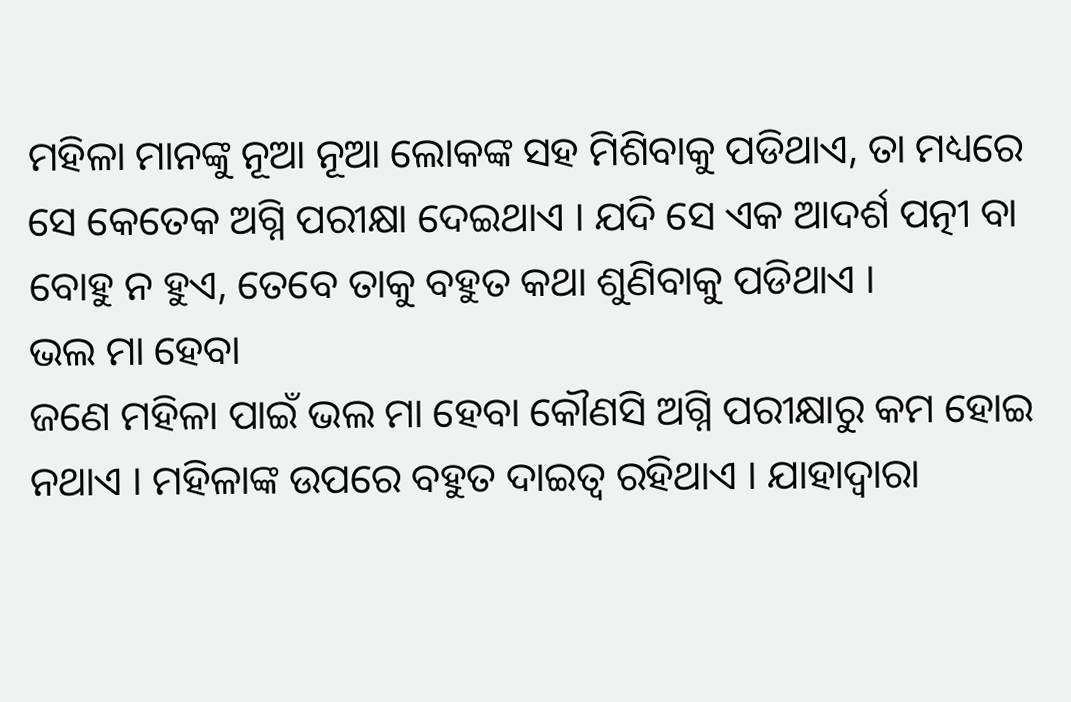ମହିଳା ମାନଙ୍କୁ ନୂଆ ନୂଆ ଲୋକଙ୍କ ସହ ମିଶିବାକୁ ପଡିଥାଏ, ତା ମଧ୍ୟରେ ସେ କେତେକ ଅଗ୍ନି ପରୀକ୍ଷା ଦେଇଥାଏ । ଯଦି ସେ ଏକ ଆଦର୍ଶ ପତ୍ନୀ ବା ବୋହୁ ନ ହୁଏ, ତେବେ ତାକୁ ବହୁତ କଥା ଶୁଣିବାକୁ ପଡିଥାଏ ।
ଭଲ ମା ହେବା
ଜଣେ ମହିଳା ପାଇଁ ଭଲ ମା ହେବା କୌଣସି ଅଗ୍ନି ପରୀକ୍ଷାରୁ କମ ହୋଇ ନଥାଏ । ମହିଳାଙ୍କ ଉପରେ ବହୁତ ଦାଇତ୍ଵ ରହିଥାଏ । ଯାହାଦ୍ୱାରା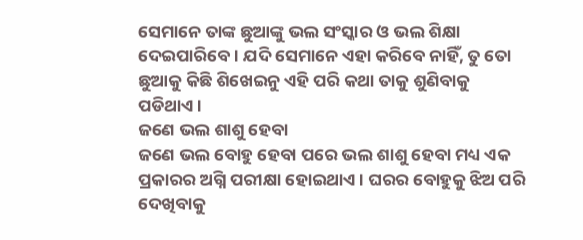ସେମାନେ ତାଙ୍କ ଛୁଆଙ୍କୁ ଭଲ ସଂସ୍କାର ଓ ଭଲ ଶିକ୍ଷା ଦେଇପାରିବେ । ଯଦି ସେମାନେ ଏହା କରିବେ ନାହିଁ, ତୁ ତୋ ଛୁଆକୁ କିଛି ଶିଖେଇନୁ ଏହି ପରି କଥା ତାକୁ ଶୁଣିବାକୁ ପଡିଥାଏ ।
ଜଣେ ଭଲ ଶାଶୁ ହେବା
ଜଣେ ଭଲ ବୋହୁ ହେବା ପରେ ଭଲ ଶାଶୁ ହେବା ମଧ୍ୟ ଏକ ପ୍ରକାରର ଅଗ୍ନି ପରୀକ୍ଷା ହୋଇଥାଏ । ଘରର ବୋହୁକୁ ଝିଅ ପରି ଦେଖିବାକୁ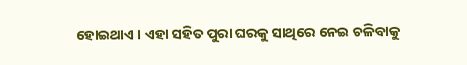ହୋଇଥାଏ । ଏହା ସହିତ ପୁରା ଘରକୁ ସାଥିରେ ନେଇ ଚଳିବାକୁ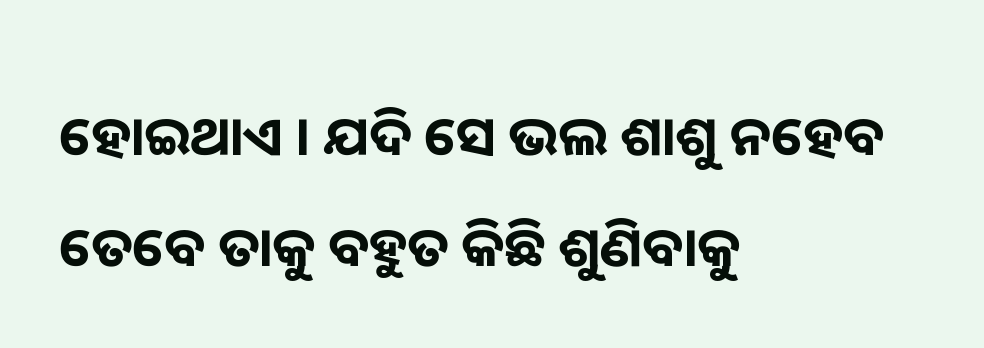ହୋଇଥାଏ । ଯଦି ସେ ଭଲ ଶାଶୁ ନହେବ ତେବେ ତାକୁ ବହୁତ କିଛି ଶୁଣିବାକୁ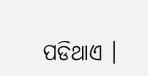ପଡିଥାଏ ।